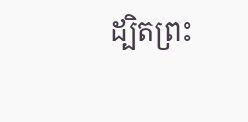ដ្បិតព្រះ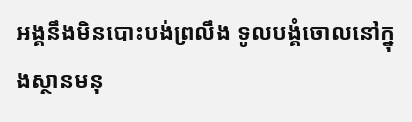អង្គនឹងមិនបោះបង់ព្រលឹង ទូលបង្គំចោលនៅក្នុងស្ថានមនុ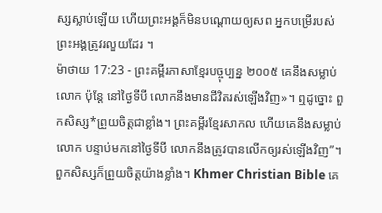ស្សស្លាប់ឡើយ ហើយព្រះអង្គក៏មិនបណ្តោយឲ្យសព អ្នកបម្រើរបស់ព្រះអង្គត្រូវរលួយដែរ ។
ម៉ាថាយ 17:23 - ព្រះគម្ពីរភាសាខ្មែរបច្ចុប្បន្ន ២០០៥ គេនឹងសម្លាប់លោក ប៉ុន្តែ នៅថ្ងៃទីបី លោកនឹងមានជីវិតរស់ឡើងវិញ»។ ឮដូច្នោះ ពួកសិស្ស*ព្រួយចិត្តជាខ្លាំង។ ព្រះគម្ពីរខ្មែរសាកល ហើយគេនឹងសម្លាប់លោក បន្ទាប់មកនៅថ្ងៃទីបី លោកនឹងត្រូវបានលើកឲ្យរស់ឡើងវិញ”។ ពួកសិស្សក៏ព្រួយចិត្តយ៉ាងខ្លាំង។ Khmer Christian Bible គេ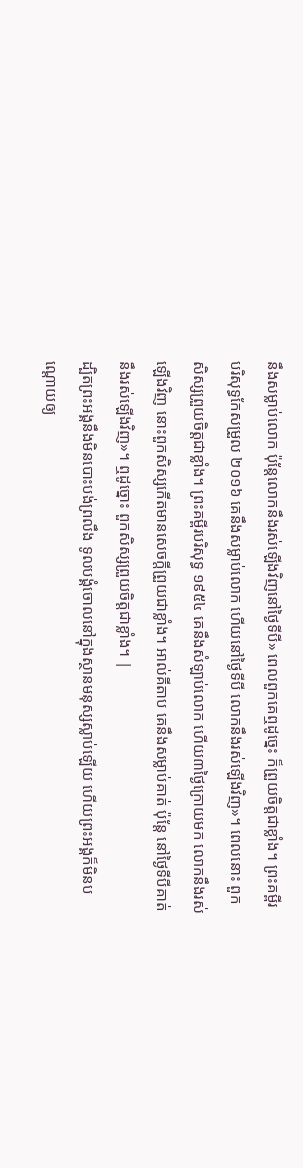នឹងសម្លាប់លោក ប៉ុន្ដែលោកនឹងរស់ឡើងវិញនៅថ្ងៃទីបី» ពេលពួកគេឮដូច្នេះ ក៏ព្រួយចិត្ដជាខ្លាំង។ ព្រះគម្ពីរបរិសុទ្ធកែសម្រួល ២០១៦ គេនឹងសម្លាប់លោក ហើយនៅថ្ងៃទីបី លោកនឹងរស់ឡើងវិញ»។ ពេលនោះ ពួកសិស្សព្រួយចិត្តជាខ្លាំង។ ព្រះគម្ពីរបរិសុទ្ធ ១៩៥៤ គេនឹងសំឡាប់លោក ហើយ៣ថ្ងៃក្រោយមក លោកនឹងរស់ឡើងវិញ នោះពួកសិស្សកើតមានសេចក្ដីព្រួយជាខ្លាំង។ អាល់គីតាប គេនឹងសម្លាប់គាត់ ប៉ុន្ដែ នៅថ្ងៃទីបីគាត់នឹងរស់ឡើងវិញ»។ ឮដូច្នោះ ពួកសិស្សព្រួយចិត្ដជាខ្លាំង។ |
ដ្បិតព្រះអង្គនឹងមិនបោះបង់ព្រលឹង ទូលបង្គំចោលនៅក្នុងស្ថានមនុស្សស្លាប់ឡើយ ហើយព្រះអង្គក៏មិនបណ្តោយឲ្យ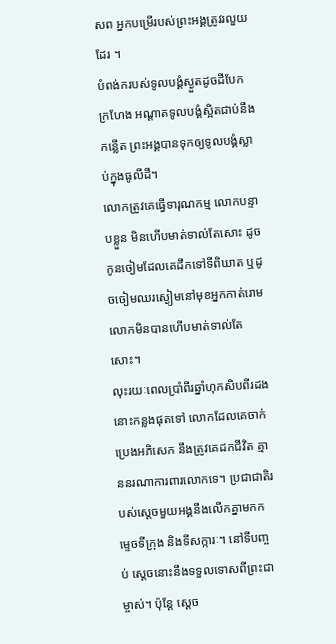សព អ្នកបម្រើរបស់ព្រះអង្គត្រូវរលួយដែរ ។
បំពង់ករបស់ទូលបង្គំស្ងួតដូចដីបែកក្រហែង អណ្ដាតទូលបង្គំស្អិតជាប់នឹងកន្លើត ព្រះអង្គបានទុកឲ្យទូលបង្គំស្លាប់ក្នុងធូលីដី។
លោកត្រូវគេធ្វើទារុណកម្ម លោកបន្ទាបខ្លួន មិនហើបមាត់ទាល់តែសោះ ដូចកូនចៀមដែលគេដឹកទៅទីពិឃាត ឬដូចចៀមឈរស្ងៀមនៅមុខអ្នកកាត់រោម លោកមិនបានហើបមាត់ទាល់តែសោះ។
លុះរយៈពេលប្រាំពីរឆ្នាំហុកសិបពីរដងនោះកន្លងផុតទៅ លោកដែលគេចាក់ប្រេងអភិសេក នឹងត្រូវគេដកជីវិត គ្មាននរណាការពារលោកទេ។ ប្រជាជាតិរបស់ស្ដេចមួយអង្គនឹងលើកគ្នាមកកម្ទេចទីក្រុង និងទីសក្ការៈ។ នៅទីបញ្ចប់ ស្ដេចនោះនឹងទទួលទោសពីព្រះជាម្ចាស់។ ប៉ុន្តែ ស្ដេច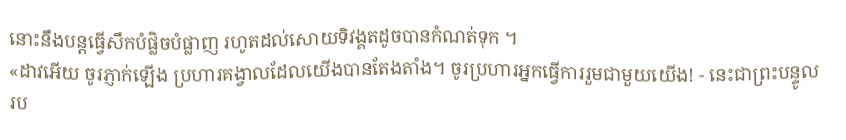នោះនឹងបន្តធ្វើសឹកបំផ្លិចបំផ្លាញ រហូតដល់សោយទិវង្គតដូចបានកំណត់ទុក ។
«ដាវអើយ ចូរភ្ញាក់ឡើង ប្រហារគង្វាលដែលយើងបានតែងតាំង។ ចូរប្រហារអ្នកធ្វើការរួមជាមួយយើង! - នេះជាព្រះបន្ទូលរប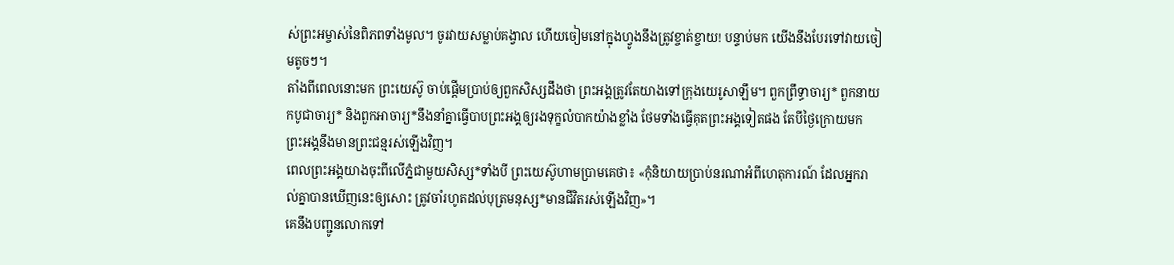ស់ព្រះអម្ចាស់នៃពិភពទាំងមូល។ ចូរវាយសម្លាប់គង្វាល ហើយចៀមនៅក្នុងហ្វូងនឹងត្រូវខ្ចាត់ខ្ចាយ! បន្ទាប់មក យើងនឹងបែរទៅវាយចៀមតូចៗ។
តាំងពីពេលនោះមក ព្រះយេស៊ូ ចាប់ផ្ដើមប្រាប់ឲ្យពួកសិស្សដឹងថា ព្រះអង្គត្រូវតែយាងទៅក្រុងយេរូសាឡឹម។ ពួកព្រឹទ្ធាចារ្យ* ពួកនាយកបូជាចារ្យ* និងពួកអាចារ្យ*នឹងនាំគ្នាធ្វើបាបព្រះអង្គឲ្យរងទុក្ខលំបាកយ៉ាងខ្លាំង ថែមទាំងធ្វើគុតព្រះអង្គទៀតផង តែបីថ្ងៃក្រោយមក ព្រះអង្គនឹងមានព្រះជន្មរស់ឡើងវិញ។
ពេលព្រះអង្គយាងចុះពីលើភ្នំជាមួយសិស្ស*ទាំងបី ព្រះយេស៊ូហាមប្រាមគេថា៖ «កុំនិយាយប្រាប់នរណាអំពីហេតុការណ៍ ដែលអ្នករាល់គ្នាបានឃើញនេះឲ្យសោះ ត្រូវចាំរហូតដល់បុត្រមនុស្ស*មានជីវិតរស់ឡើងវិញ»។
គេនឹងបញ្ជូនលោកទៅ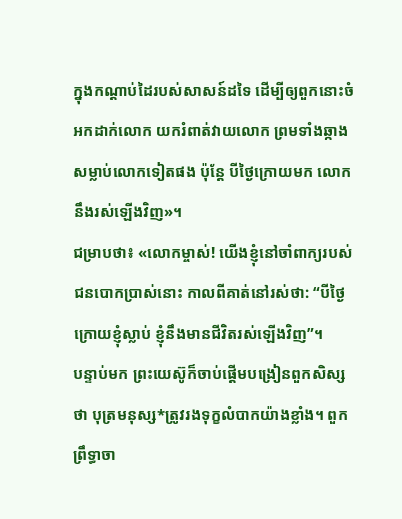ក្នុងកណ្ដាប់ដៃរបស់សាសន៍ដទៃ ដើម្បីឲ្យពួកនោះចំអកដាក់លោក យករំពាត់វាយលោក ព្រមទាំងឆ្កាងសម្លាប់លោកទៀតផង ប៉ុន្តែ បីថ្ងៃក្រោយមក លោកនឹងរស់ឡើងវិញ»។
ជម្រាបថា៖ «លោកម្ចាស់! យើងខ្ញុំនៅចាំពាក្យរបស់ជនបោកប្រាស់នោះ កាលពីគាត់នៅរស់ថា: “បីថ្ងៃក្រោយខ្ញុំស្លាប់ ខ្ញុំនឹងមានជីវិតរស់ឡើងវិញ”។
បន្ទាប់មក ព្រះយេស៊ូក៏ចាប់ផ្ដើមបង្រៀនពួកសិស្សថា បុត្រមនុស្ស*ត្រូវរងទុក្ខលំបាកយ៉ាងខ្លាំង។ ពួកព្រឹទ្ធាចា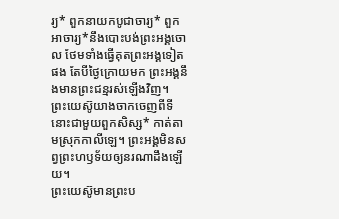រ្យ* ពួកនាយកបូជាចារ្យ* ពួកអាចារ្យ*នឹងបោះបង់ព្រះអង្គចោល ថែមទាំងធ្វើគុតព្រះអង្គទៀតផង តែបីថ្ងៃក្រោយមក ព្រះអង្គនឹងមានព្រះជន្មរស់ឡើងវិញ។
ព្រះយេស៊ូយាងចាកចេញពីទីនោះជាមួយពួកសិស្ស* កាត់តាមស្រុកកាលីឡេ។ ព្រះអង្គមិនសព្វព្រះហឫទ័យឲ្យនរណាដឹងឡើយ។
ព្រះយេស៊ូមានព្រះប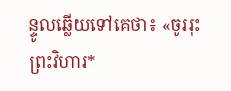ន្ទូលឆ្លើយទៅគេថា៖ «ចូររុះព្រះវិហារ*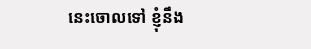នេះចោលទៅ ខ្ញុំនឹង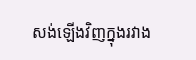សង់ឡើងវិញក្នុងរវាង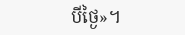បីថ្ងៃ»។